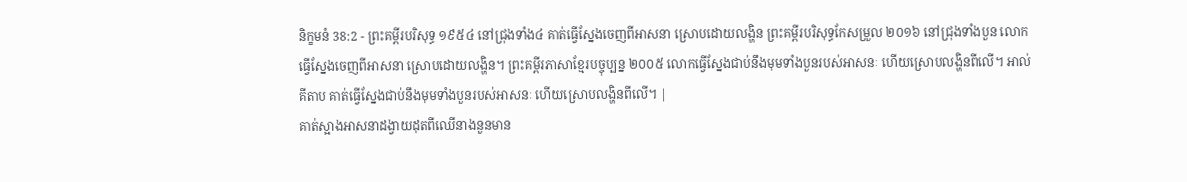និក្ខមនំ 38:2 - ព្រះគម្ពីរបរិសុទ្ធ ១៩៥៤ នៅជ្រុងទាំង៤ គាត់ធ្វើស្នែងចេញពីអាសនា ស្រោបដោយលង្ហិន ព្រះគម្ពីរបរិសុទ្ធកែសម្រួល ២០១៦ នៅជ្រុងទាំងបួន លោកធ្វើស្នែងចេញពីអាសនា ស្រោបដោយលង្ហិន។ ព្រះគម្ពីរភាសាខ្មែរបច្ចុប្បន្ន ២០០៥ លោកធ្វើស្នែងជាប់នឹងមុមទាំងបួនរបស់អាសនៈ ហើយស្រោបលង្ហិនពីលើ។ អាល់គីតាប គាត់ធ្វើស្នែងជាប់នឹងមុមទាំងបួនរបស់អាសនៈ ហើយស្រោបលង្ហិនពីលើ។ |
គាត់ស្អាងអាសនាដង្វាយដុតពីឈើនាងនួនមាន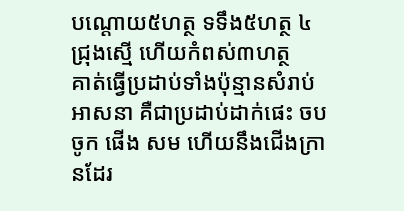បណ្តោយ៥ហត្ថ ទទឹង៥ហត្ថ ៤ជ្រុងស្មើ ហើយកំពស់៣ហត្ថ
គាត់ធ្វើប្រដាប់ទាំងប៉ុន្មានសំរាប់អាសនា គឺជាប្រដាប់ដាក់ផេះ ចបចូក ផើង សម ហើយនឹងជើងក្រានដែរ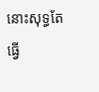នោះសុទ្ធតែធ្វើ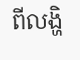ពីលង្ហិ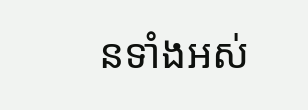នទាំងអស់